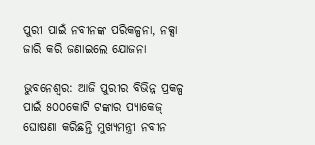ପୁରୀ ପାଇଁ ନବୀନଙ୍କ ପରିକଳ୍ପନା, ନକ୍ସା ଜାରି କରି ଜଣାଇଲେ ଯୋଜନା

ଭୁବନେଶ୍ୱର: ଆଜି ପୁରୀର ବିଭିନ୍ନ ପ୍ରକଳ୍ପ ପାଇଁ ୫୦୦କୋଟି ଟଙ୍କାର ପ୍ୟାକେଜ୍ ଘୋଷଣା କରିଛନ୍ତି ମୁଖ୍ୟମନ୍ତ୍ରୀ ନବୀନ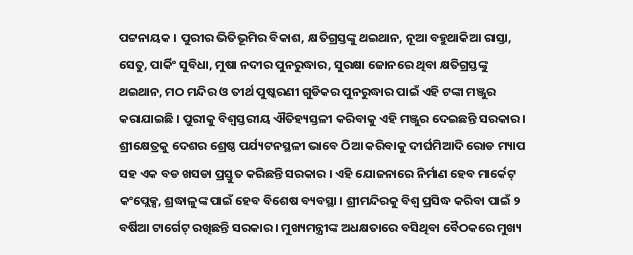ପଟ୍ଟନାୟକ । ପୁରୀର ଭିତିଭୂମିର ବିକାଶ, କ୍ଷତିଗ୍ରସ୍ତଙ୍କୁ ଥଇଥାନ, ନୂଆ ବହୁଥାକିଆ ରାସ୍ତା, ସେତୁ, ପାର୍କିଂ ସୁବିଧା, ମୁଷା ନଦୀର ପୁନରୁଦ୍ଧାର, ସୁରକ୍ଷା ଜୋନରେ ଥିବା କ୍ଷତିଗ୍ରସ୍ତଙ୍କୁ ଥଇଥାନ, ମଠ ମନ୍ଦିର ଓ ତୀର୍ଥ ପୁଷ୍କରଣୀ ଗୁଡିକର ପୁନରୁଦ୍ଧାର ପାଇଁ ଏହି ଟଙ୍କା ମଞ୍ଜୁର କରାଯାଇଛି । ପୁରୀକୁ ବିଶ୍ୱସ୍ତରୀୟ ଐତିହ୍ୟସ୍ତଳୀ କରିବାକୁ ଏହି ମଞ୍ଜୁର ଦେଇଛନ୍ତି ସରକାର । ଶ୍ରୀକ୍ଷେତ୍ରକୁ ଦେଶର ଶ୍ରେଷ୍ଠ ପର୍ଯ୍ୟଟନସ୍ଥଳୀ ଭାବେ ଠିଆ କରିବାକୁ ଦୀର୍ଘମିଆଦି ରୋଡ ମ୍ୟାପ ସହ ଏକ ବଡ ଖସଡା ପ୍ରସ୍ତୁତ କରିଛନ୍ତି ସରକାର । ଏହି ଯୋଜନାରେ ନିର୍ମାଣ ହେବ ମାର୍କେଟ୍ କଂପ୍ଲେକ୍ସ, ଶ୍ରଦ୍ଧାଳୁଙ୍କ ପାଇଁ ହେବ ବିଶେଷ ବ୍ୟବସ୍ଥା । ଶ୍ରୀମନ୍ଦିରକୁ ବିଶ୍ୱ ପ୍ରସିଦ୍ଧ କରିବା ପାଇଁ ୨ ବର୍ଷିଆ ଟାର୍ଗେଟ୍ ରଖିଛନ୍ତି ସରକାର । ମୁଖ୍ୟମନ୍ତ୍ରୀଙ୍କ ଅଧକ୍ଷତାରେ ବସିଥିବା ବୈଠକରେ ମୁଖ୍ୟ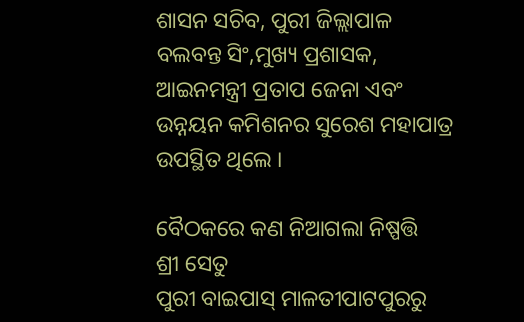ଶାସନ ସଚିବ, ପୁରୀ ଜିଲ୍ଲାପାଳ ବଲବନ୍ତ ସିଂ,ମୁଖ୍ୟ ପ୍ରଶାସକ, ଆଇନମନ୍ତ୍ରୀ ପ୍ରତାପ ଜେନା ଏବଂ ଉନ୍ନୟନ କମିଶନର ସୁରେଶ ମହାପାତ୍ର ଉପସ୍ଥିତ ଥିଲେ ।

ବୈଠକରେ କଣ ନିଆଗଲା ନିଷ୍ପତ୍ତି
ଶ୍ରୀ ସେତୁ
ପୁରୀ ବାଇପାସ୍ ମାଳତୀପାଟପୁରରୁ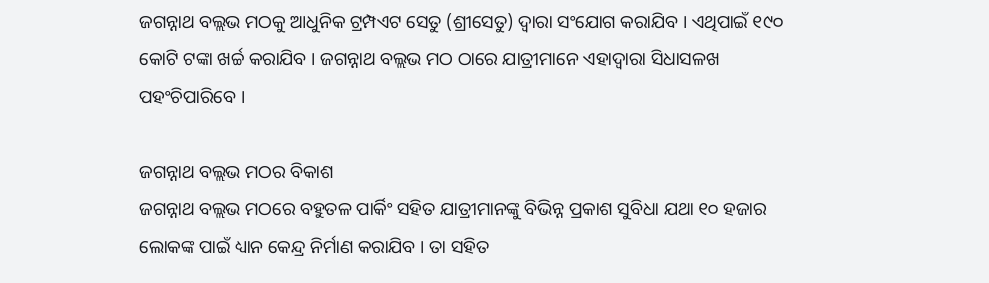ଜଗନ୍ନାଥ ବଲ୍ଲଭ ମଠକୁ ଆଧୁନିକ ଟ୍ରମ୍ପଏଟ ସେତୁ (ଶ୍ରୀସେତୁ) ଦ୍ୱାରା ସଂଯୋଗ କରାଯିବ । ଏଥିପାଇଁ ୧୯୦ କୋଟି ଟଙ୍କା ଖର୍ଚ୍ଚ କରାଯିବ । ଜଗନ୍ନାଥ ବଲ୍ଲଭ ମଠ ଠାରେ ଯାତ୍ରୀମାନେ ଏହାଦ୍ୱାରା ସିଧାସଳଖ ପହଂଚିପାରିବେ ।

ଜଗନ୍ନାଥ ବଲ୍ଲଭ ମଠର ବିକାଶ
ଜଗନ୍ନାଥ ବଲ୍ଲଭ ମଠରେ ବହୁତଳ ପାର୍କିଂ ସହିତ ଯାତ୍ରୀମାନଙ୍କୁ ବିଭିନ୍ନ ପ୍ରକାଶ ସୁବିଧା ଯଥା ୧୦ ହଜାର ଲୋକଙ୍କ ପାଇଁ ଧ୍ୟାନ କେନ୍ଦ୍ର ନିର୍ମାଣ କରାଯିବ । ତା ସହିତ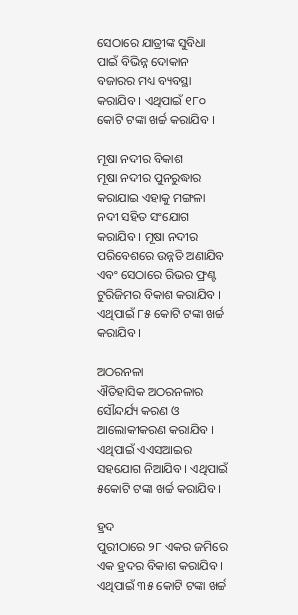ସେଠାରେ ଯାତ୍ରୀଙ୍କ ସୁବିଧା ପାଇଁ ବିଭିନ୍ନ ଦୋକାନ ବଜାରର ମଧ୍ୟ ବ୍ୟବସ୍ଥା କରାଯିବ । ଏଥିପାଇଁ ୧୮୦ କୋଟି ଟଙ୍କା ଖର୍ଚ୍ଚ କରାଯିବ ।

ମୂଷା ନଦୀର ବିକାଶ
ମୂଷା ନଦୀର ପୁନରୁଦ୍ଧାର କରାଯାଇ ଏହାକୁ ମଙ୍ଗଳା ନଦୀ ସହିତ ସଂଯୋଗ କରାଯିବ । ମୂଷା ନଦୀର ପରିବେଶରେ ଉନ୍ନତି ଅଣାଯିବ ଏବଂ ସେଠାରେ ରିଭର ଫ୍ରଣ୍ଟ ଟୁରିଜିମର ବିକାଶ କରାଯିବ । ଏଥିପାଇଁ ୮୫ କୋଟି ଟଙ୍କା ଖର୍ଚ୍ଚ କରାଯିବ ।

ଅଠରନଳା
ଐତିହାସିକ ଅଠରନଳାର ସୌନ୍ଦର୍ଯ୍ୟ କରଣ ଓ ଆଲୋକୀକରଣ କରାଯିବ । ଏଥିପାଇଁ ଏଏସଆଇର ସହଯୋଗ ନିଆଯିବ । ଏଥିପାଇଁ ୫କୋଟି ଟଙ୍କା ଖର୍ଚ୍ଚ କରାଯିବ ।

ହ୍ରଦ
ପୁରୀଠାରେ ୨୮ ଏକର ଜମିରେ ଏକ ହ୍ରଦର ବିକାଶ କରାଯିବ । ଏଥିପାଇଁ ୩୫ କୋଟି ଟଙ୍କା ଖର୍ଚ୍ଚ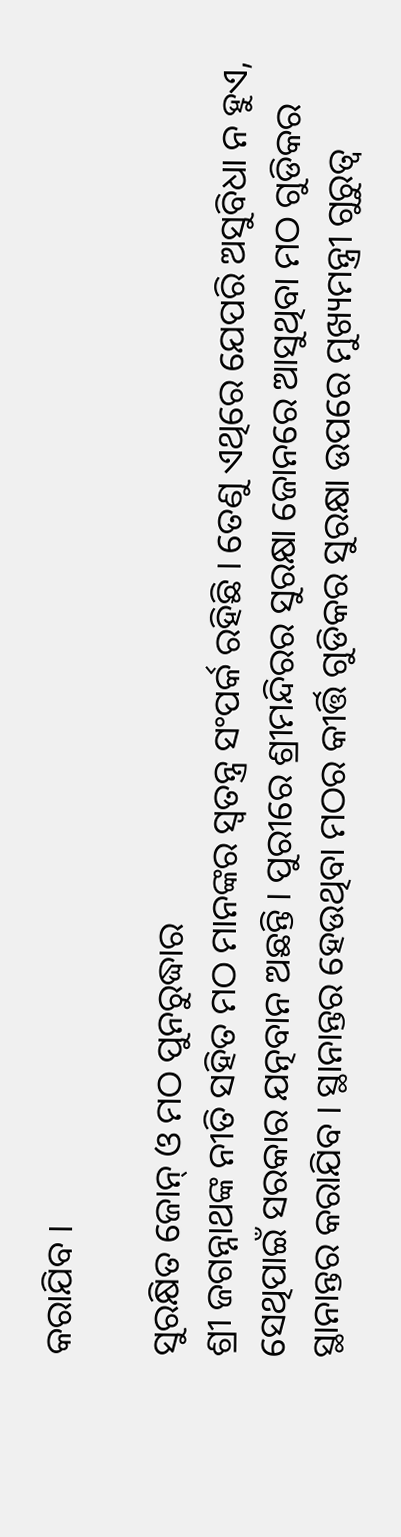କରାଯିବ ।

ସୁରକ୍ଷିତ ଜୋନ୍ ଓ ମଠ ପୁନରୁଦ୍ଧାର
ଶ୍ରୀ ଜଗନ୍ନାଥଙ୍କ ନୀତି ସହିତ ମଠ ମାନଙ୍କର ସ୍ୱତନ୍ତ୍ର ସଂପର୍କ ରହିଛି । ତେଣୁ ଏଥିରେ ଯେପରି ଅସୁବିଧା ନ ହୁଏ, ସେଥିପାଇଁ ସରକାର ଯତ୍ନବାନ ଅଛନ୍ତି । ପୁରୀରେ ଶ୍ରୀମନ୍ଦିରର ସୁରକ୍ଷା ଜୋନରେ ଆସୁଥିବା ମଠ ଗୁଡିକର ସ୍ଥାନାନ୍ତର କରାଯିବ । ସ୍ଥାନାନ୍ତର ହେଉଥିବା ମଠର କୀର୍ତ୍ତି ଗୁଡିକର ସୁରକ୍ଷା ଉପରେ ମୁଖ୍ୟମନ୍ତ୍ରୀ ଗୁରୁତ୍ୱ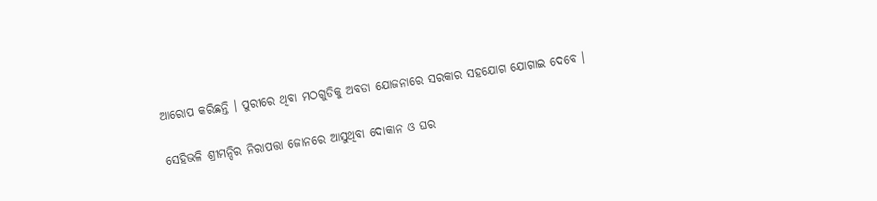ଆରୋପ କରିଛନ୍ତି । ପୁରୀରେ ଥିବା ମଠଗୁଡିକୁ ଅବଡା ଯୋଜନାରେ ସରକାର ସହଯୋଗ ଯୋଗାଇ ଦେବେ ।

ସେହିଭଳି ଶ୍ରୀମନ୍ଦିର ନିରାପତ୍ତା ଜୋନରେ ଆସୁଥିବା ଦୋକାନ ଓ ଘର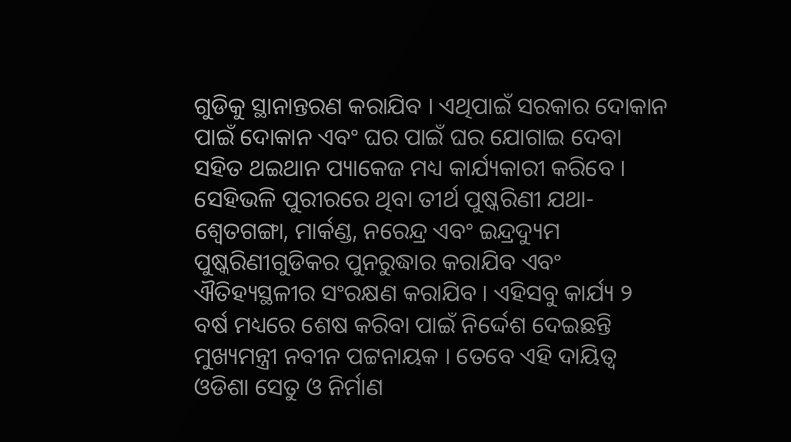ଗୁଡିକୁ ସ୍ଥାନାନ୍ତରଣ କରାଯିବ । ଏଥିପାଇଁ ସରକାର ଦୋକାନ ପାଇଁ ଦୋକାନ ଏବଂ ଘର ପାଇଁ ଘର ଯୋଗାଇ ଦେବା ସହିତ ଥଇଥାନ ପ୍ୟାକେଜ ମଧ୍ୟ କାର୍ଯ୍ୟକାରୀ କରିବେ । ସେହିଭଳି ପୁରୀରରେ ଥିବା ତୀର୍ଥ ପୁଷ୍କରିଣୀ ଯଥା- ଶ୍ୱେତଗଙ୍ଗା, ମାର୍କଣ୍ଡ, ନରେନ୍ଦ୍ର ଏବଂ ଇନ୍ଦ୍ରଦ୍ୟୁମ ପୁଷ୍କରିଣୀଗୁଡିକର ପୁନରୁଦ୍ଧାର କରାଯିବ ଏବଂ ଐତିହ୍ୟସ୍ଥଳୀର ସଂରକ୍ଷଣ କରାଯିବ । ଏହିସବୁ କାର୍ଯ୍ୟ ୨ ବର୍ଷ ମଧ୍ୟରେ ଶେଷ କରିବା ପାଇଁ ନିର୍ଦ୍ଦେଶ ଦେଇଛନ୍ତି ମୁଖ୍ୟମନ୍ତ୍ରୀ ନବୀନ ପଟ୍ଟନାୟକ । ତେବେ ଏହି ଦାୟିତ୍ୱ ଓଡିଶା ସେତୁ ଓ ନିର୍ମାଣ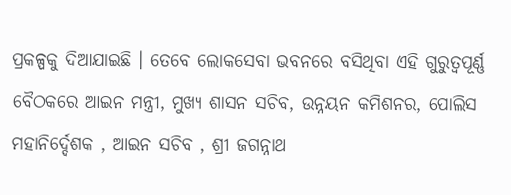ପ୍ରକଳ୍ପକୁ ଦିଆଯାଇଛି । ତେବେ ଲୋକସେବା ଭବନରେ ବସିଥିବା ଏହି ଗୁରୁତ୍ୱପୂର୍ଣ୍ଣ ବୈଠକରେ ଆଇନ ମନ୍ତ୍ରୀ, ମୁଖ୍ୟ ଶାସନ ସଚିବ, ଉନ୍ନୟନ କମିଶନର, ପୋଲିସ ମହାନିର୍ଦ୍ଦେଶକ , ଆଇନ ସଚିବ , ଶ୍ରୀ ଜଗନ୍ନାଥ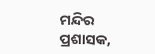ମନ୍ଦିର ପ୍ରଶାସକ,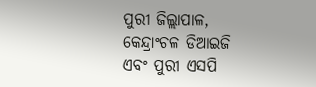ପୁରୀ ଜିଲ୍ଲାପାଳ, କେନ୍ଦ୍ରାଂଚଳ ଡିଆଇଜି ଏବଂ ପୁରୀ ଏସପି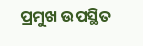ପ୍ରମୁଖ ଉପସ୍ଥିତ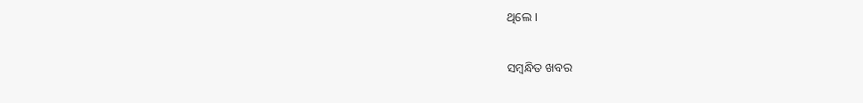ଥିଲେ ।

ସମ୍ବନ୍ଧିତ ଖବର